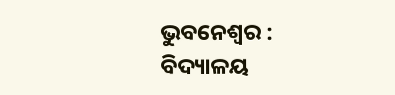ଭୁବନେଶ୍ବର : ବିଦ୍ୟାଳୟ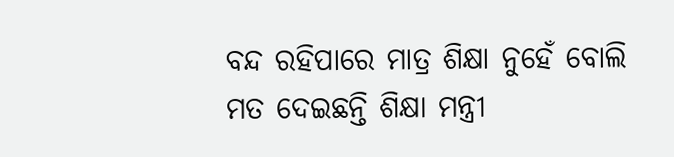ବନ୍ଦ ରହିପାରେ ମାତ୍ର ଶିକ୍ଷା ନୁହେଁ ବୋଲି ମତ ଦେଇଛନ୍ତି ଶିକ୍ଷା ମନ୍ତ୍ରୀ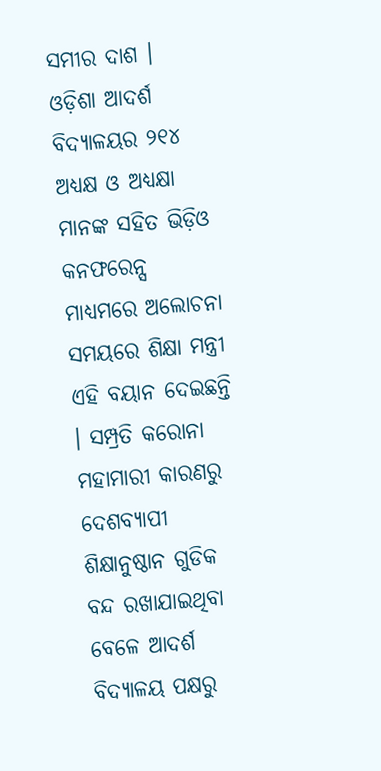ସମୀର ଦାଶ । ଓଡ଼ିଶା ଆଦର୍ଶ ବିଦ୍ୟାଳୟର ୨୧୪ ଅଧ୍ୟକ୍ଷ ଓ ଅଧ୍ୟକ୍ଷା ମାନଙ୍କ ସହିତ ଭିଡ଼ିଓ କନଫରେନ୍ସ ମାଧ୍ୟମରେ ଅଲୋଚନା ସମୟରେ ଶିକ୍ଷା ମନ୍ତ୍ରୀ ଏହି ବୟାନ ଦେଇଛନ୍ତି । ସମ୍ପ୍ରତି କରୋନା ମହାମାରୀ କାରଣରୁ ଦେଶବ୍ୟାପୀ ଶିକ୍ଷାନୁଷ୍ଠାନ ଗୁଡିକ ବନ୍ଦ ରଖାଯାଇଥିବା ବେଳେ ଆଦର୍ଶ ବିଦ୍ୟାଳୟ ପକ୍ଷରୁ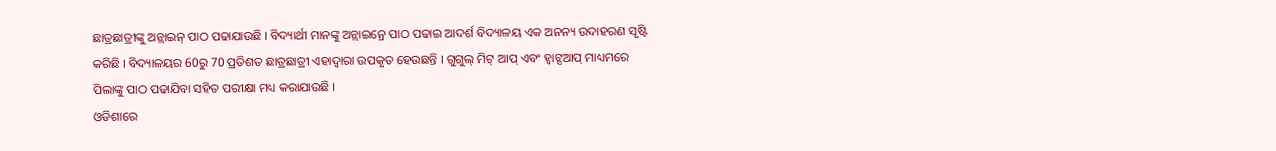ଛାତ୍ରଛାତ୍ରୀଙ୍କୁ ଅନ୍ଲାଇନ୍ ପାଠ ପଢାଯାଉଛି । ବିଦ୍ୟାର୍ଥୀ ମାନଙ୍କୁ ଅନ୍ଲାଇନ୍ରେ ପାଠ ପଢାଇ ଆଦର୍ଶ ବିଦ୍ୟାଳୟ ଏକ ଅନନ୍ୟ ଉଦାହରଣ ସୃଷ୍ଟି କରିଛି । ବିଦ୍ୟାଳୟର 60ରୁ 70 ପ୍ରତିଶତ ଛାତ୍ରଛାତ୍ରୀ ଏହାଦ୍ବାରା ଉପକୃତ ହେଉଛନ୍ତି । ଗୁଗୁଲ୍ ମିଟ୍ ଆପ୍ ଏବଂ ହ୍ବାଟ୍ସଆପ୍ ମାଧ୍ୟମରେ ପିଲାଙ୍କୁ ପାଠ ପଢାଯିବା ସହିତ ପରୀକ୍ଷା ମଧ୍ୟ କରାଯାଉଛି ।
ଓଡିଶାରେ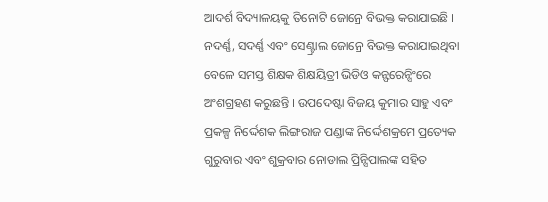ଆଦର୍ଶ ବିଦ୍ୟାଳୟକୁ ତିନୋଟି ଜୋନ୍ରେ ବିଭକ୍ତ କରାଯାଇଛି । ନଦର୍ଣ୍ଣ, ସଦର୍ଣ୍ଣ ଏବଂ ସେଣ୍ଟ୍ରାଲ ଜୋନ୍ରେ ବିଭକ୍ତ କରାଯାଇଥିବା ବେଳେ ସମସ୍ତ ଶିକ୍ଷକ ଶିକ୍ଷୟିତ୍ରୀ ଭିଡିଓ କନ୍ଫରେନ୍ସିଂରେ ଅଂଶଗ୍ରହଣ କରୁଛନ୍ତି । ଉପଦେଷ୍ଟା ବିଜୟ କୁମାର ସାହୁ ଏବଂ ପ୍ରକଳ୍ପ ନିର୍ଦ୍ଦେଶକ ଲିଙ୍ଗରାଜ ପଣ୍ଡାଙ୍କ ନିର୍ଦ୍ଦେଶକ୍ରମେ ପ୍ରତ୍ୟେକ ଗୁରୁବାର ଏବଂ ଶୁକ୍ରବାର ନୋଡାଲ ପ୍ରିନ୍ସିପାଲଙ୍କ ସହିତ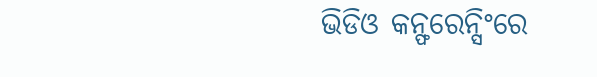ଭିଡିଓ କନ୍ଫରେନ୍ସିଂରେ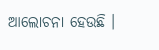ଆଲୋଚନା ହେଉଛି ।